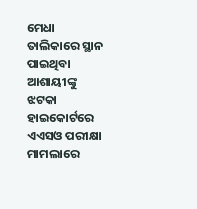ମେଧା ତାଲିକାରେ ସ୍ଥାନ ପାଇଥିବା ଆଶାୟୀଙ୍କୁ ଝଟକା
ହାଇକୋର୍ଟରେ ଏଏସଓ ପରୀକ୍ଷା ମାମଲାରେ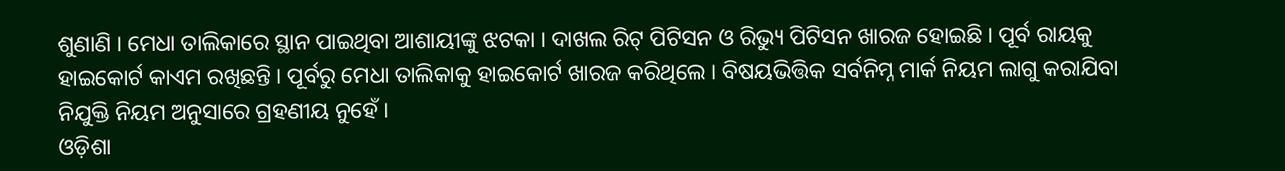ଶୁଣାଣି । ମେଧା ତାଲିକାରେ ସ୍ଥାନ ପାଇଥିବା ଆଶାୟୀଙ୍କୁ ଝଟକା । ଦାଖଲ ରିଟ୍ ପିଟିସନ ଓ ରିଭ୍ୟୁ ପିଟିସନ ଖାରଜ ହୋଇଛି । ପୂର୍ବ ରାୟକୁ ହାଇକୋର୍ଟ କାଏମ ରଖିଛନ୍ତି । ପୂର୍ବରୁ ମେଧା ତାଲିକାକୁ ହାଇକୋର୍ଟ ଖାରଜ କରିଥିଲେ । ବିଷୟଭିତ୍ତିକ ସର୍ବନିମ୍ନ ମାର୍କ ନିୟମ ଲାଗୁ କରାଯିବା ନିଯୁକ୍ତି ନିୟମ ଅନୁସାରେ ଗ୍ରହଣୀୟ ନୁହେଁ ।
ଓଡ଼ିଶା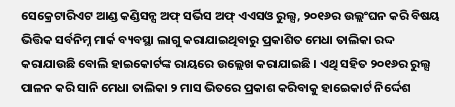ସେକ୍ରେଟାରିଏଟ ଆଣ୍ଡ କଣ୍ଡିସନ୍ସ ଅଫ୍ ସର୍ଭିସ ଅଫ୍ ଏଏସଓ ରୁଲ୍ସ, ୨୦୧୬ର ଉଲ୍ଲଂଘନ କରି ବିଷୟ ଭିତ୍ତିକ ସର୍ବନିମ୍ନ ମାର୍କ ବ୍ୟବସ୍ଥା ଲାଗୁ କରାଯାଇଥିବାରୁ ପ୍ରକାଶିତ ମେଧା ତାଲିକା ରଦ୍ଦ କରାଯାଉଛି ବୋଲି ହାଇକୋର୍ଟଙ୍କ ରାୟରେ ଉଲ୍ଲେଖ କରାଯାଇଛି । ଏଥି ସହିତ ୨୦୧୬ର ରୁଲ୍ସ ପାଳନ କରି ସାନି ମେଧା ତାଲିକା ୨ ମାସ ଭିତରେ ପ୍ରକାଶ କରିବାକୁ ହାଇେକାର୍ଟ ନିର୍ଦ୍ଦେଶ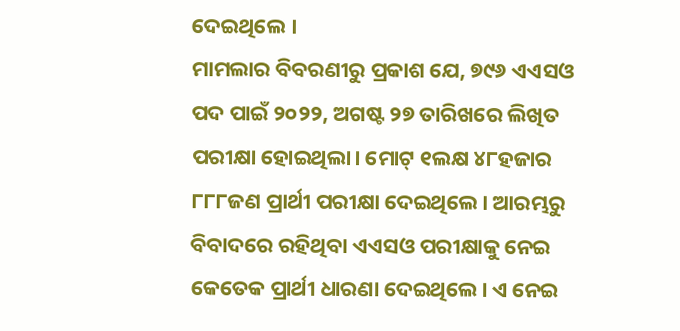ଦେଇଥିଲେ ।
ମାମଲାର ବିବରଣୀରୁ ପ୍ରକାଶ ଯେ, ୭୯୬ ଏଏସଓ ପଦ ପାଇଁ ୨୦୨୨, ଅଗଷ୍ଟ ୨୭ ତାରିଖରେ ଲିଖିତ ପରୀକ୍ଷା ହୋଇଥିଲା। ମୋଟ୍ ୧ଲକ୍ଷ ୪୮ହଜାର ୮୮୮ଜଣ ପ୍ରାର୍ଥୀ ପରୀକ୍ଷା ଦେଇଥିଲେ। ଆରମ୍ଭରୁ ବିବାଦରେ ରହିଥିବା ଏଏସଓ ପରୀକ୍ଷାକୁ ନେଇ କେତେକ ପ୍ରାର୍ଥୀ ଧାରଣା ଦେଇଥିଲେ। ଏ ନେଇ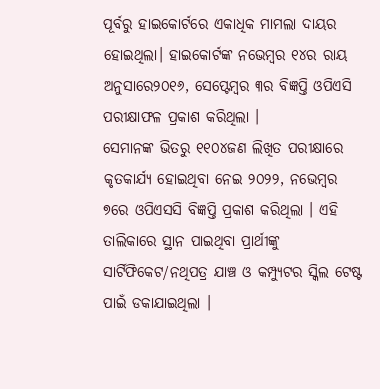ପୂର୍ବରୁ ହାଇକୋର୍ଟରେ ଏକାଧିକ ମାମଲା ଦାୟର ହୋଇଥିଲା। ହାଇକୋର୍ଟଙ୍କ ନଭେମ୍ବର ୧୪ର ରାୟ ଅନୁସାରେ୨୦୧୬, ସେପ୍ଟେମ୍ବର ୩ର ବିଜ୍ଞପ୍ତି ଓପିଏସି ପରୀକ୍ଷାଫଳ ପ୍ରକାଶ କରିଥିଲା ।
ସେମାନଙ୍କ ଭିତରୁ ୧୧୦୪ଜଣ ଲିଖିତ ପରୀକ୍ଷାରେ କୃତକାର୍ଯ୍ୟ ହୋଇଥିବା ନେଇ ୨୦୨୨, ନଭେମ୍ବର ୭ରେ ଓପିଏସସି ବିଜ୍ଞପ୍ତି ପ୍ରକାଶ କରିଥିଲା । ଏହି ତାଲିକାରେ ସ୍ଥାନ ପାଇଥିବା ପ୍ରାର୍ଥୀଙ୍କୁ ସାର୍ଟିଫିକେଟ/ନଥିପତ୍ର ଯାଞ୍ଚ ଓ କମ୍ପ୍ୟୁଟର ସ୍କିଲ ଟେଷ୍ଟ ପାଇଁ ଡକାଯାଇଥିଲା ।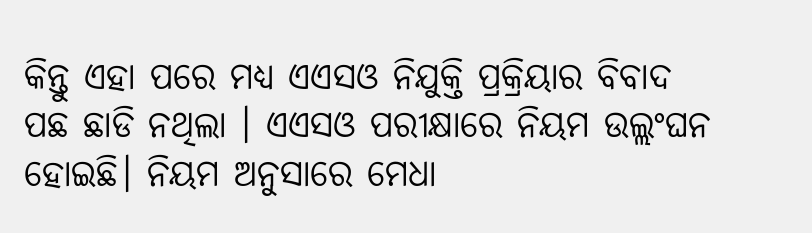କିନ୍ତୁ ଏହା ପରେ ମଧ୍ୟ ଏଏସଓ ନିଯୁକ୍ତି ପ୍ରକ୍ରିୟାର ବିବାଦ ପଛ ଛାଡି ନଥିଲା । ଏଏସଓ ପରୀକ୍ଷାରେ ନିୟମ ଉଲ୍ଲଂଘନ ହୋଇଛି। ନିୟମ ଅନୁସାରେ ମେଧା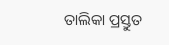ତାଲିକା ପ୍ରସ୍ତୁତ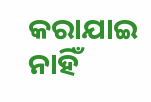କରାଯାଇ ନାହିଁ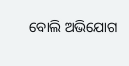ବୋଲି ଅଭିଯୋଗ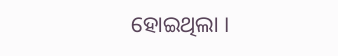ହୋଇଥିଲା ।